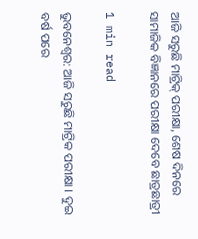ଆଜି ସରୁଛି ମାଟ୍ରିକ୍ ପରୀକ୍ଷା, ଶେଷ ଦିନରେ ସାମାଜିକ ବିଜ୍ଞାନରେ ପରୀକ୍ଷା ଦେବେ ଛାତ୍ରଛାତ୍ରୀ

1 min read

ଭୁବନେଶ୍ୱର: ଆଜି ସରୁଛି ମାଟ୍ରିକ ପରୀକ୍ଷା । ଦୁଇ ବର୍ଷ ପରେ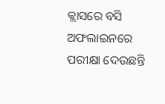କ୍ଲାସରେ ବସି ଅଫଲାଇନରେ ପରୀକ୍ଷା ଦେଉଛନ୍ତି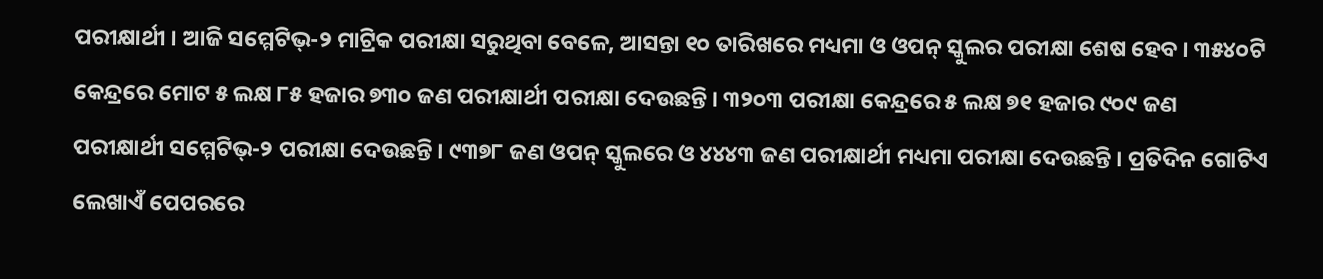ପରୀକ୍ଷାର୍ଥୀ । ଆଜି ସମ୍ମେଟିଭ୍-୨ ମାଟ୍ରିକ ପରୀକ୍ଷା ସରୁଥିବା ବେଳେ, ଆସନ୍ତା ୧୦ ତାରିଖରେ ମଧ୍ୟମା ଓ ଓପନ୍ ସ୍କୁଲର ପରୀକ୍ଷା ଶେଷ ହେବ । ୩୫୪୦ଟି କେନ୍ଦ୍ରରେ ମୋଟ ୫ ଲକ୍ଷ ୮୫ ହଜାର ୭୩୦ ଜଣ ପରୀକ୍ଷାର୍ଥୀ ପରୀକ୍ଷା ଦେଉଛନ୍ତି । ୩୨୦୩ ପରୀକ୍ଷା କେନ୍ଦ୍ରରେ ୫ ଲକ୍ଷ ୭୧ ହଜାର ୯୦୯ ଜଣ ପରୀକ୍ଷାର୍ଥୀ ସମ୍ମେଟିଭ୍-୨ ପରୀକ୍ଷା ଦେଉଛନ୍ତି । ୯୩୭୮ ଜଣ ଓପନ୍ ସ୍କୁଲରେ ଓ ୪୪୪୩ ଜଣ ପରୀକ୍ଷାର୍ଥୀ ମଧ୍ୟମା ପରୀକ୍ଷା ଦେଉଛନ୍ତି । ପ୍ରତିଦିନ ଗୋଟିଏ ଲେଖାଏଁ ପେପରରେ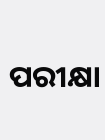ପରୀକ୍ଷା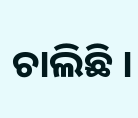ଚାଲିଛି ।